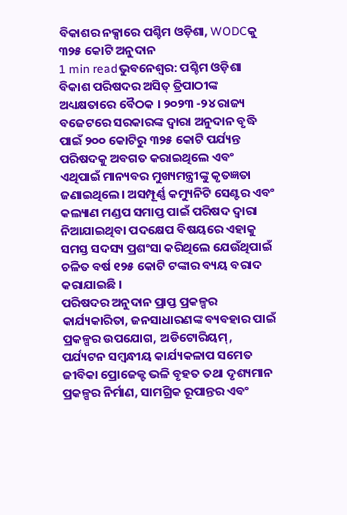ବିକାଶର ନକ୍ସାରେ ପଶ୍ଚିମ ଓଡ଼ିଶା, WODCକୁ ୩୨୫ କୋଟି ଅନୁଦାନ
1 min readଭୁବନେଶ୍ୱର: ପଶ୍ଚିମ ଓଡ଼ିଶା ବିକାଶ ପରିଷଦର ଅସିତ୍ ତ୍ରିପାଠୀଙ୍କ ଅଧ୍ୟକ୍ଷତାରେ ବୈଠକ । ୨୦୨୩ -୨୪ ରାଜ୍ୟ ବଜେଟରେ ସରକାରଙ୍କ ଦ୍ୱାରା ଅନୁଦାନ ବୃଦ୍ଧି ପାଇଁ ୨୦୦ କୋଟିରୁ ୩୨୫ କୋଟି ପର୍ଯ୍ୟନ୍ତ ପରିଷଦକୁ ଅବଗତ କରାଇଥିଲେ ଏବଂ ଏଥିପାଇଁ ମାନ୍ୟବର ମୁଖ୍ୟମନ୍ତ୍ରୀଙ୍କୁ କୃତଜ୍ଞତା ଜଣାଇଥିଲେ। ଅସମ୍ପୂର୍ଣ୍ଣ କମ୍ୟୁନିଟି ସେଣ୍ଟର ଏବଂ କଲ୍ୟାଣ ମଣ୍ଡପ ସମାପ୍ତ ପାଇଁ ପରିଷଦ ଦ୍ୱାରା ନିଆଯାଇଥିବା ପଦକ୍ଷେପ ବିଷୟରେ ଏହାକୁ ସମସ୍ତ ସଦସ୍ୟ ପ୍ରଶଂସା କରିଥିଲେ ଯେଉଁଥିପାଇଁ ଚଳିତ ବର୍ଷ ୧୨୫ କୋଟି ଟଙ୍କାର ବ୍ୟୟ ବରାଦ କରାଯାଇଛି ।
ପରିଷଦର ଅନୁଦାନ ପ୍ରାପ୍ତ ପ୍ରକଳ୍ପର କାର୍ଯ୍ୟକାରିତା, ଜନସାଧାରଣଙ୍କ ବ୍ୟବହାର ପାଇଁ ପ୍ରକଳ୍ପର ଉପଯୋଗ, ଅଡିଟୋରିୟମ୍, ପର୍ଯ୍ୟଟନ ସମ୍ବନ୍ଧୀୟ କାର୍ଯ୍ୟକଳାପ ସମେତ ଜୀବିକା ପ୍ରୋଜେକ୍ଟ ଭଳି ବୃହତ ତଥା ଦୃଶ୍ୟମାନ ପ୍ରକଳ୍ପର ନିର୍ମାଣ, ସାମଗ୍ରିକ ରୂପାନ୍ତର ଏବଂ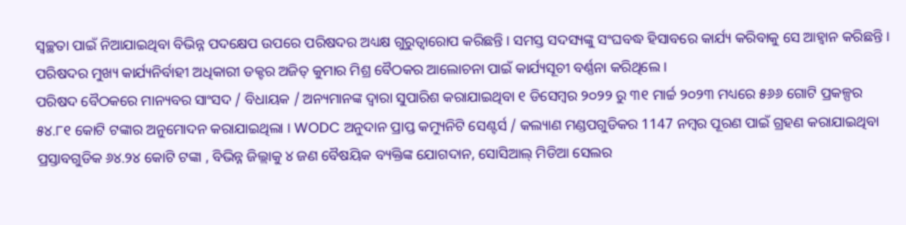ସ୍ୱଚ୍ଛତା ପାଇଁ ନିଆଯାଇଥିବା ବିଭିନ୍ନ ପଦକ୍ଷେପ ଉପରେ ପରିଷଦର ଅଧ୍ୟକ୍ଷ ଗୁରୁତ୍ୱାରୋପ କରିଛନ୍ତି । ସମସ୍ତ ସଦସ୍ୟଙ୍କୁ ସଂଘବଦ୍ଧ ହିସାବରେ କାର୍ଯ୍ୟ କରିବାକୁ ସେ ଆହ୍ଵାନ କରିଛନ୍ତି । ପରିଷଦର ମୁଖ୍ୟ କାର୍ଯ୍ୟନିର୍ବାହୀ ଅଧିକାରୀ ଡକ୍ଟର ଅଜିତ୍ କୁମାର ମିଶ୍ର ବୈଠକର ଆଲୋଚନା ପାଇଁ କାର୍ଯ୍ୟସୂଚୀ ବର୍ଣ୍ଣନା କରିଥିଲେ ।
ପରିଷଦ ବୈଠକରେ ମାନ୍ୟବର ସାଂସଦ / ବିଧାୟକ / ଅନ୍ୟମାନଙ୍କ ଦ୍ୱାରା ସୁପାରିଶ କରାଯାଇଥିବା ୧ ଡିସେମ୍ବର ୨୦୨୨ ରୁ ୩୧ ମାର୍ଚ୍ଚ ୨୦୨୩ ମଧ୍ୟରେ ୫୬୬ ଗୋଟି ପ୍ରକଳ୍ପର ୫୪.୮୧ କୋଟି ଟଙ୍କାର ଅନୁମୋଦନ କରାଯାଇଥିଲା । WODC ଅନୁଦାନ ପ୍ରାପ୍ତ କମ୍ୟୁନିଟି ସେଣ୍ଟର୍ସ / କଲ୍ୟାଣ ମଣ୍ଡପଗୁଡିକର 1147 ନମ୍ବର ପୂରଣ ପାଇଁ ଗ୍ରହଣ କରାଯାଇଥିବା ପ୍ରସ୍ତାବଗୁଡିକ ୬୪.୨୪ କୋଟି ଟଙ୍କା , ବିଭିନ୍ନ ଜିଲ୍ଲାକୁ ୪ ଜଣ ବୈଷୟିକ ବ୍ୟକ୍ତିଙ୍କ ଯୋଗଦାନ, ସୋସିଆଲ୍ ମିଡିଆ ସେଲର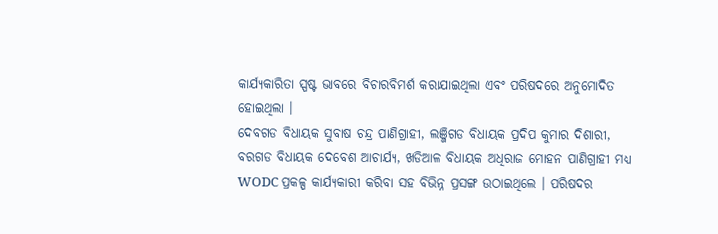କାର୍ଯ୍ୟକାରିତା ସ୍ପଷ୍ଟ ଭାବରେ ବିଚାରବିମର୍ଶ କରାଯାଇଥିଲା ଏବଂ ପରିଷଦରେ ଅନୁମୋଦିତ ହୋଇଥିଲା ।
ଦେବଗଡ ବିଧାୟକ ସୁବାଷ ଚନ୍ଦ୍ର ପାଣିଗ୍ରାହୀ, ଲଞ୍ଜିଗଡ ବିଧାୟକ ପ୍ରଦିପ କୁମାର ଦିଶାରୀ, ବରଗଡ ବିଧାୟକ ଦେବେଶ ଆଚାର୍ଯ୍ୟ, ଖଡିଆଳ ବିଧାୟକ ଅଧିରାଜ ମୋହନ ପାଣିଗ୍ରାହୀ ମଧ୍ୟ WODC ପ୍ରକଳ୍ପ କାର୍ଯ୍ୟକାରୀ କରିବା ସହ ବିଭିନ୍ନ ପ୍ରସଙ୍ଗ ଉଠାଇଥିଲେ । ପରିଷଦର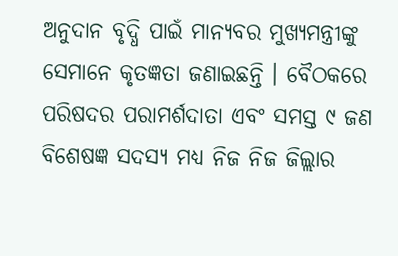ଅନୁଦାନ ବୃଦ୍ଧି ପାଇଁ ମାନ୍ୟବର ମୁଖ୍ୟମନ୍ତ୍ରୀଙ୍କୁ ସେମାନେ କୃତଜ୍ଞତା ଜଣାଇଛନ୍ତି । ବୈଠକରେ ପରିଷଦର ପରାମର୍ଶଦାତା ଏବଂ ସମସ୍ତ ୯ ଜଣ ବିଶେଷଜ୍ଞ ସଦସ୍ୟ ମଧ୍ୟ ନିଜ ନିଜ ଜିଲ୍ଲାର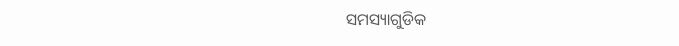ସମସ୍ୟାଗୁଡିକ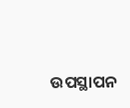ଉପସ୍ଥାପନ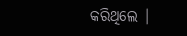କରିଥିଲେ |